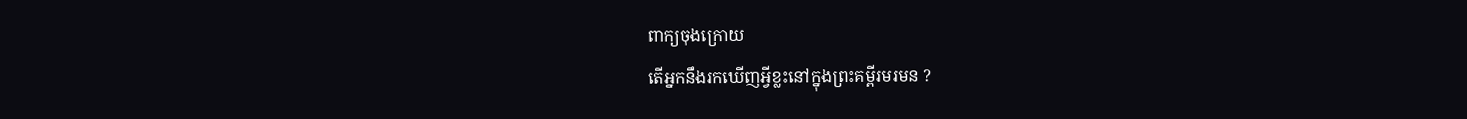ពាក្យចុងក្រោយ
តើអ្នកនឹងរកឃើញអ្វីខ្លះនៅក្នុងព្រះគម្ពីរមរមន ?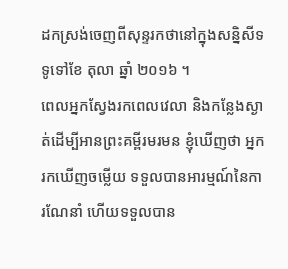ដកស្រង់ចេញពីសុន្ទរកថានៅក្នុងសន្និសីទទូទៅខែ តុលា ឆ្នាំ ២០១៦ ។
ពេលអ្នកស្វែងរកពេលវេលា និងកន្លែងស្ងាត់ដើម្បីអានព្រះគម្ពីរមរមន ខ្ញុំឃើញថា អ្នករកឃើញចម្លើយ ទទួលបានអារម្មណ៍នៃការណែនាំ ហើយទទួលបាន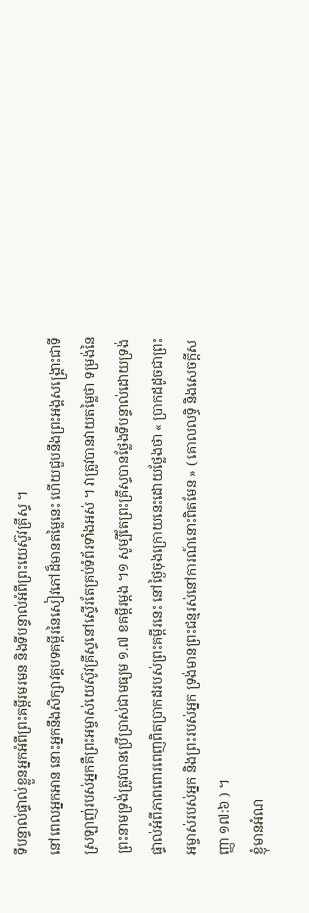ទីបន្ទាល់ផ្ទាល់ខ្លួនអ្នកអំពីព្រះគម្ពីរមរមន និងទីបន្ទាល់អំពីព្រះយេស៊ូវគ្រីស្ទ ។
នៅពេលអ្នកអាន នោះអ្នកនឹងសិក្សាវគ្គបទគម្ពីរនៃសៀវភៅដ៏មានតម្លៃនេះ ហើយជួបនឹងព្រះអង្គសង្គ្រោះជាទីស្រឡាញ់របស់អ្នកគឺព្រះអម្ចាស់យេស៊ូវគ្រីស្ទនៅស្ទើរតែគ្រប់ទំព័រទាំងអស់ ។ វាត្រូវបានវាយតម្លៃថា ទម្រង់នៃព្រះនាមទ្រង់ត្រូវបានប្រើប្រាស់ជាមធ្យម ១.៧ ខគម្ពីរម្តង ។១ សូម្បីតែព្រះគ្រីស្ទបានថ្លែងទីបន្ទាល់ដោយទ្រង់ផ្ទាល់អំពីភាពពោរពេញពិតប្រាកដរបស់ព្រះគម្ពីរនេះ នៅថ្ងៃចុងក្រោយនេះដោយថ្លែងថា « ប្រាកដដូចជាព្រះអម្ចាស់របស់អ្នក និងព្រះរបស់អ្នក ទ្រង់មានព្រះជន្មរស់នៅការណ៍នោះពិតមែន » ( គោលលទ្ធិ និងសេចក្ដីសញ្ញា ១៧:៦ ) ។
ខ្ញុំមានអំណ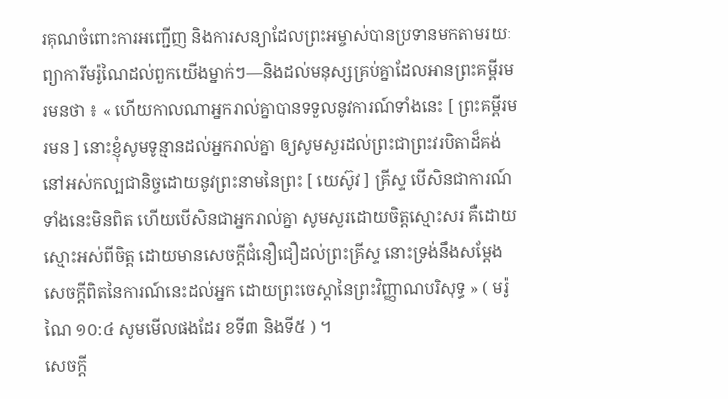រគុណចំពោះការអញ្ជើញ និងការសន្យាដែលព្រះអម្ចាស់បានប្រទានមកតាមរយៈព្យាការីមរ៉ូណៃដល់ពួកយើងម្នាក់ៗ—និងដល់មនុស្សគ្រប់គ្នាដែលអានព្រះគម្ពីរមរមនថា ៖ « ហើយកាលណាអ្នករាល់គ្នាបានទទួលនូវការណ៍ទាំងនេះ [ ព្រះគម្ពីរមរមន ] នោះខ្ញុំសូមទូន្មានដល់អ្នករាល់គ្នា ឲ្យសូមសួរដល់ព្រះជាព្រះវរបិតាដ៏គង់នៅអស់កល្បជានិច្ចដោយនូវព្រះនាមនៃព្រះ [ យេស៊ូវ ] គ្រីស្ទ បើសិនជាការណ៍ទាំងនេះមិនពិត ហើយបើសិនជាអ្នករាល់គ្នា សូមសួរដោយចិត្តស្មោះសរ គឺដោយស្មោះអស់ពីចិត្ត ដោយមានសេចក្ដីជំនឿជឿដល់ព្រះគ្រីស្ទ នោះទ្រង់នឹងសម្ដែងសេចក្ដីពិតនៃការណ៍នេះដល់អ្នក ដោយព្រះចេស្ដានៃព្រះវិញ្ញាណបរិសុទ្ធ » ( មរ៉ូណៃ ១០:៤ សូមមើលផងដែរ ខទី៣ និងទី៥ ) ។
សេចក្តី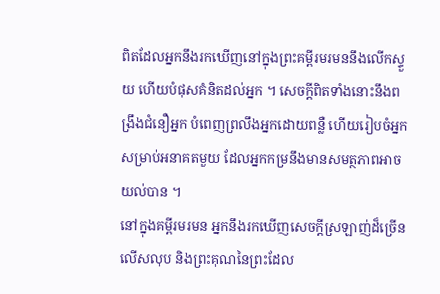ពិតដែលអ្នកនឹងរកឃើញនៅក្នុងព្រះគម្ពីរមរមននឹងលើកស្ទួយ ហើយបំផុសគំនិតដល់អ្នក ។ សេចក្តីពិតទាំងនោះនឹងពង្រឹងជំនឿអ្នក បំពេញព្រលឹងអ្នកដោយពន្លឺ ហើយរៀបចំអ្នកសម្រាប់អនាគតមួយ ដែលអ្នកកម្រនឹងមានសមត្ថភាពអាចយល់បាន ។
នៅក្នុងគម្ពីរមរមន អ្នកនឹងរកឃើញសេចក្តីស្រឡាញ់ដ៏ច្រើនលើសលុប និងព្រះគុណនៃព្រះដែល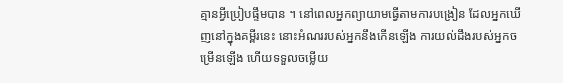គ្មានអ្វីប្រៀបផ្ទឹមបាន ។ នៅពេលអ្នកព្យាយាមធ្វើតាមការបង្រៀន ដែលអ្នកឃើញនៅក្នុងគម្ពីរនេះ នោះអំណររបស់អ្នកនឹងកើនឡើង ការយល់ដឹងរបស់អ្នកចម្រើនឡើង ហើយទទួលចម្លើយ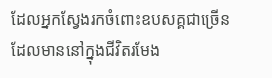ដែលអ្នកស្វែងរកចំពោះឧបសគ្គជាច្រើនដែលមាននៅក្នុងជីវិតរមែង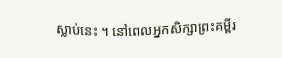ស្លាប់នេះ ។ នៅពេលអ្នកសិក្សាព្រះគម្ពីរ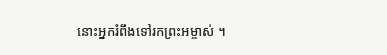នោះអ្នករំពឹងទៅរកព្រះអម្ចាស់ ។